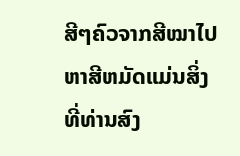ສີໆຄົວຈາກສີໝາໄປຫາສີຫມັດແມ່ນສິ່ງທີ່ທ່ານສົງ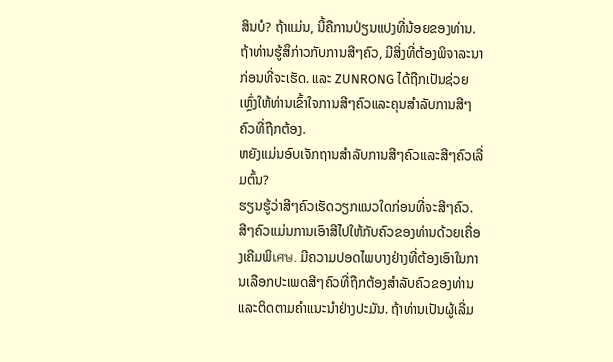ສິນບໍ? ຖ້າແມ່ນ, ນີ້ຄືການປ່ຽນແປງທີ່ນ້ອຍຂອງທ່ານ. ຖ້າທ່ານຮູ້ສຶກ່າວກັບການສີໆຄົວ, ມີສິ່ງທີ່ຕ້ອງພິຈາລະນາກ່ອນທີ່ຈະເຮັດ. ແລະ ZUNRONG ໄດ້ຖືກເປັນຊ່ວຍເຫຼົ່ງໃຫ້ທ່ານເຂົ້າໃຈການສີໆຄົວແລະຄຸນສຳລັບການສີໆຄົວທີ່ຖືກຕ້ອງ.
ຫຍັງແມ່ນອົບເຈັກຖານສຳລັບການສີໆຄົວແລະສີໆຄົວເລີ່ມຕົ້ນ?
ຮຽນຮູ້ວ່າສີໆຄົວເຮັດວຽກແນວໃດກ່ອນທີ່ຈະສີໆຄົວ. ສີໆຄົວແມ່ນການເອົາສີໄປໃຫ້ກັບຄົວຂອງທ່ານດ້ວຍເຄື່ອງເຄີມພິเศษ. ມີຄວາມປອດໄພບາງຢ່າງທີ່ຕ້ອງເອົາໃນການເລືອກປະເພດສີໆຄົວທີ່ຖືກຕ້ອງສຳລັບຄົວຂອງທ່ານແລະຕິດຕາມຄຳແນະນຳຢ່າງປະມັນ. ຖ້າທ່ານເປັນຜູ້ເລີ່ມ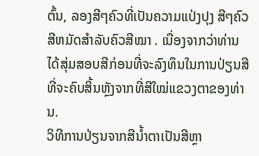ຕົ້ນ, ລອງສີໆຄົວທີ່ເປັນຄວາມແປ່ງປຸງ ສີໆຄົວສີຫມັດສຳລັບຄົວສີໝາ . ເນື່ອງຈາກວ່າທ່ານໄດ້ສຸ່ມສອບສີກ່ອນທີ່ຈະລົງທຶນໃນການປ່ຽນສີທີ່ຈະຄົບສິ້ນຫຼັງຈາກທີ່ສີໃໝ່ແຂວງຕາຂອງທ່ານ.
ວິທີການປ່ຽນຈາກສີນໍ້າຕາເປັນສີຫຼາ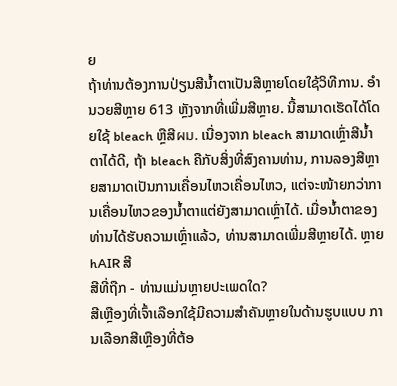ຍ
ຖ້າທ່ານຕ້ອງການປ່ຽນສີນໍ້າຕາເປັນສີຫຼາຍໂດຍໃຊ້ວິທີການ. ອຳນວຍສີຫຼາຍ 613 ຫຼັງຈາກທີ່ເພີ່ມສີຫຼາຍ. ນີ້ສາມາດເຮັດໄດ້ໂດຍໃຊ້ bleach ຫຼືສີผม. ເນື່ອງຈາກ bleach ສາມາດເຫຼົ່າສີນໍ້າຕາໄດ້ດີ, ຖ້າ bleach ຄືກັບສິ່ງທີ່ສົງຄານທ່ານ, ການລອງສີຫຼາຍສາມາດເປັນການເຄື່ອນໄຫວເຄື່ອນໄຫວ, ແຕ່ຈະໜ້າຍກວ່າການເຄື່ອນໄຫວຂອງນໍ້າຕາແຕ່ຍັງສາມາດເຫຼົ່າໄດ້. ເມື່ອນໍ້າຕາຂອງທ່ານໄດ້ຮັບຄວາມເຫຼົ່າແລ້ວ, ທ່ານສາມາດເພີ່ມສີຫຼາຍໄດ້. ຫຼາຍ hAIR ສີ
ສີທີ່ຖືກ - ທ່ານແມ່ນຫຼາຍປະເພດໃດ?
ສີເຫຼືອງທີ່ເຈົ້າເລືອກໃຊ້ມີຄວາມສຳຄັນຫຼາຍໃນດ້ານຮູບແບບ ການເລືອກສີເຫຼືອງທີ່ຕ້ອ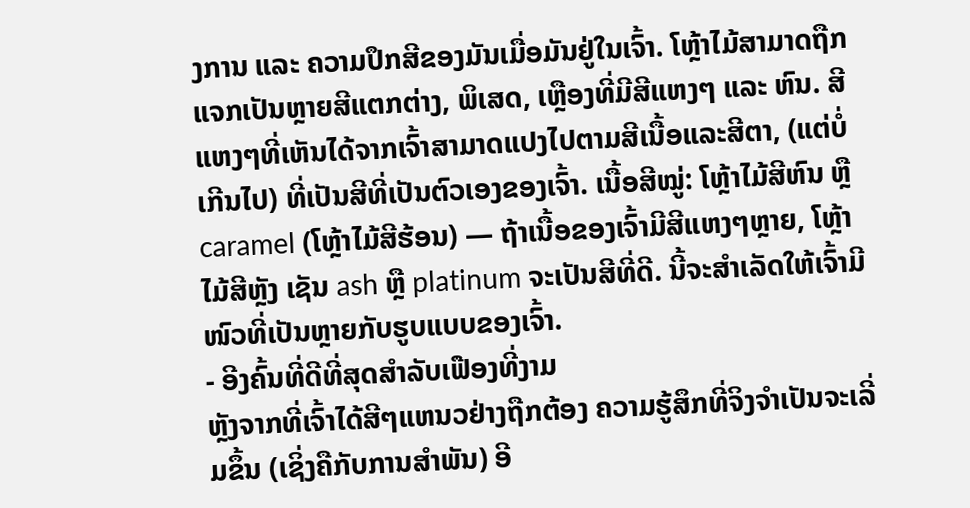ງການ ແລະ ຄວາມປຶກສີຂອງມັນເມື່ອມັນຢູ່ໃນເຈົ້າ. ໂຫຼ້າໄມ້ສາມາດຖືກແຈກເປັນຫຼາຍສີແຕກຕ່າງ, ພິເສດ, ເຫຼືອງທີ່ມີສີແຫງໆ ແລະ ຫົນ. ສີແຫງໆທີ່ເຫັນໄດ້ຈາກເຈົ້າສາມາດແປງໄປຕາມສີເນື້ອແລະສີຕາ, (ແຕ່ບໍ່ເກີນໄປ) ທີ່ເປັນສີທີ່ເປັນຕົວເອງຂອງເຈົ້າ. ເນື້ອສີໝູ່: ໂຫຼ້າໄມ້ສີຫົນ ຫຼື caramel (ໂຫຼ້າໄມ້ສີຮ້ອນ) — ຖ້າເນື້ອຂອງເຈົ້າມີສີແຫງໆຫຼາຍ, ໂຫຼ້າໄມ້ສີຫຼັງ ເຊັນ ash ຫຼື platinum ຈະເປັນສີທີ່ດີ. ນີ້ຈະສຳເລັດໃຫ້ເຈົ້າມີໜົວທີ່ເປັນຫຼາຍກັບຮູບແບບຂອງເຈົ້າ.
- ອີງຄົ້ນທີ່ດີທີ່ສຸດສໍາລັບເຟືອງທີ່ງາມ
ຫຼັງຈາກທີ່ເຈົ້າໄດ້ສີໆແຫນວຢ່າງຖືກຕ້ອງ ຄວາມຮູ້ສຶກທີ່ຈິງຈຳເປັນຈະເລີ່ມຂຶ້ນ (ເຊິ່ງຄືກັບການສຳພັນ) ອີ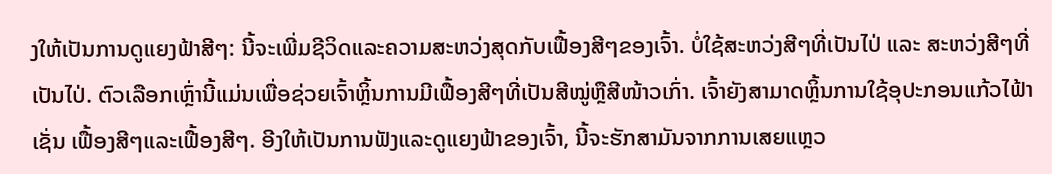ງໃຫ້ເປັນການດູແຍງຟ້າສີໆ: ນີ້ຈະເພີ່ມຊີວິດແລະຄວາມສະຫວ່ງສຸດກັບເຟື້ອງສີໆຂອງເຈົ້າ. ບໍ່ໃຊ້ສະຫວ່ງສີໆທີ່ເປັນໄປ່ ແລະ ສະຫວ່ງສີໆທີ່ເປັນໄປ່. ຕົວເລືອກເຫຼົ່ານີ້ແມ່ນເພື່ອຊ່ວຍເຈົ້າຫຼິ້ນການມີເຟື້ອງສີໆທີ່ເປັນສີໝູ່ຫຼືສີໜ້າວເກົ່າ. ເຈົ້າຍັງສາມາດຫຼິ້ນການໃຊ້ອຸປະກອນແກ້ວໄຟ້າເຊັ່ນ ເຟື້ອງສີໆແລະເຟື້ອງສີໆ. ອີງໃຫ້ເປັນການຟັງແລະດູແຍງຟ້າຂອງເຈົ້າ, ນີ້ຈະຮັກສາມັນຈາກການເສຍແຫຼວ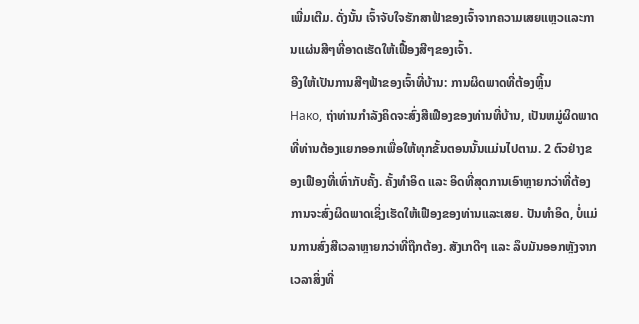ເພີ່ມເຕີມ. ດັ່ງນັ້ນ ເຈົ້າຈັບໃຈຮັກສາຟ້າຂອງເຈົ້າຈາກຄວາມເສຍແຫຼວແລະການແຜ່ນສີໆທີ່ອາດເຮັດໃຫ້ເຟື້ອງສີໆຂອງເຈົ້າ.
ອີງໃຫ້ເປັນການສີໆຟ້າຂອງເຈົ້າທີ່ບ້ານ: ການຜິດພາດທີ່ຕ້ອງຫຼິ້ນ
Нако, ຖ່າທ່ານກຳລັງຄິດຈະສົ່ງສີເຟືອງຂອງທ່ານທີ່ບ້ານ, ເປັນຫມູ່ຜິດພາດທີ່ທ່ານຕ້ອງແຍກອອກເພື່ອໃຫ້ທຸກຂັ້ນຕອນນັ້ນແມ່ນໄປຕາມ. 2 ຕົວຢ່າງຂອງເຟືອງທີ່ເທົ່າກັບຄັ້ງ. ຄັ້ງທຳອິດ ແລະ ອິດທີ່ສຸດການເອົາຫຼາຍກວ່າທີ່ຕ້ອງການຈະສົ່ງຜິດພາດເຊິ່ງເຮັດໃຫ້ເຟືອງຂອງທ່ານແລະເສຍ. ປັນທຳອິດ, ບໍ່ແມ່ນການສົ່ງສີເວລາຫຼາຍກວ່າທີ່ຖືກຕ້ອງ. ສັງເກດີໆ ແລະ ລຶບມັນອອກຫຼັງຈາກເວລາສິ່ງທີ່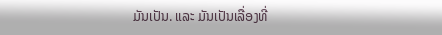ມັນເປັນ. ແລະ ມັນເປັນເລື່ອງທີ່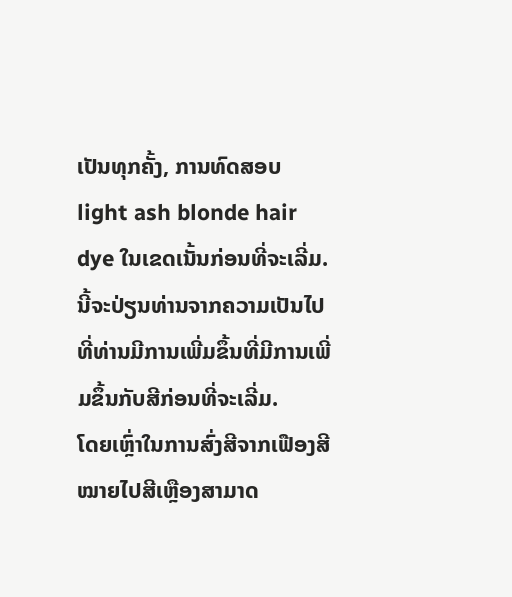ເປັນທຸກຄັ້ງ, ການທົດສອບ light ash blonde hair dye ໃນເຂດເນັ້ນກ່ອນທີ່ຈະເລີ່ມ. ນີ້ຈະປ່ຽນທ່ານຈາກຄວາມເປັນໄປທີ່ທ່ານມີການເພີ່ມຂຶ້ນທີ່ມີການເພີ່ມຂຶ້ນກັບສີກ່ອນທີ່ຈະເລີ່ມ.
ໂດຍເຫຼົ່າໃນການສົ່ງສີຈາກເຟືອງສີໝາຍໄປສີເຫຼືອງສາມາດ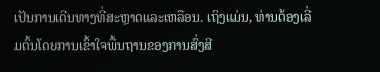ເປັນການເດີນທາງທີ່ສະຫຼາດແລະເຫລືອນ. ເຖິງແມ່ນ, ທ່ານຕ້ອງເລີ່ມຕົ້ນໂດຍການເຂົ້າໃຈພື້ນຖານຂອງການສົ່ງສີ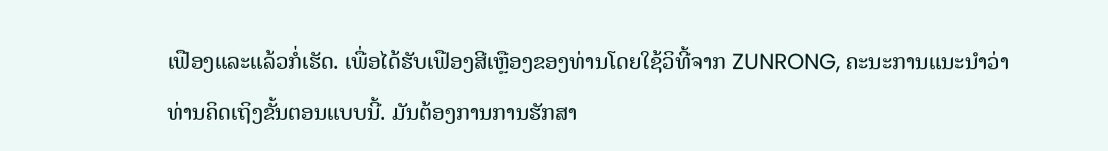ເຟືອງແລະແລ້ວກໍ່ເຮັດ. ເພື່ອໄດ້ຮັບເຟືອງສີເຫຼືອງຂອງທ່ານໂດຍໃຊ້ວິທີ້ຈາກ ZUNRONG, ຄະນະການແນະນຳວ່າທ່ານຄິດເຖິງຂັ້ນຕອນແບບນີ້. ມັນຕ້ອງການການຮັກສາ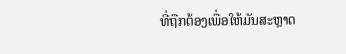ທີ່ຖືກຕ້ອງເພື່ອໃຫ້ມັນສະຫຼາດ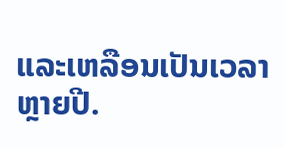ແລະເຫລືອນເປັນເວລາຫຼາຍປີ.